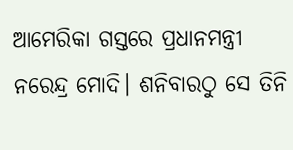ଆମେରିକା ଗସ୍ତରେ ପ୍ରଧାନମନ୍ତ୍ରୀ ନରେନ୍ଦ୍ର ମୋଦି। ଶନିବାରଠୁ ସେ ତିନି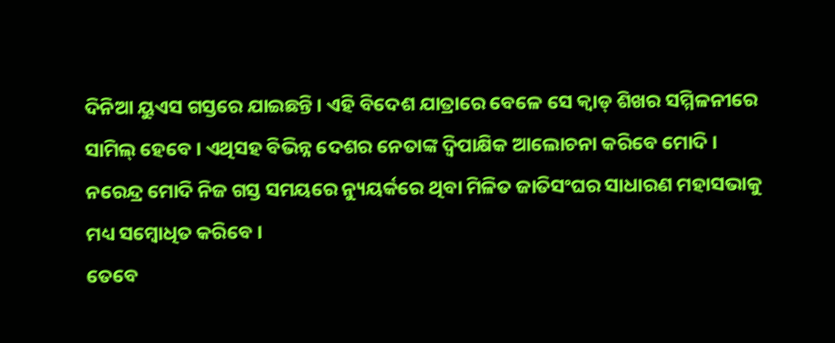ଦିନିଆ ୟୁଏସ ଗସ୍ତରେ ଯାଇଛନ୍ତି । ଏହି ବିଦେଶ ଯାତ୍ରାରେ ବେଳେ ସେ କ୍ୱାଡ୍ ଶିଖର ସମ୍ମିଳନୀରେ ସାମିଲ୍ ହେବେ । ଏଥିସହ ବିଭିନ୍ନ ଦେଶର ନେତାଙ୍କ ଦ୍ୱିପାକ୍ଷିକ ଆଲୋଚନା କରିବେ ମୋଦି ।
ନରେନ୍ଦ୍ର ମୋଦି ନିଜ ଗସ୍ତ ସମୟରେ ନ୍ୟୁୟର୍କରେ ଥିବା ମିଳିତ ଜାତିସଂଘର ସାଧାରଣ ମହାସଭାକୁ ମଧ୍ୟ ସମ୍ବୋଧିତ କରିବେ ।
ତେବେ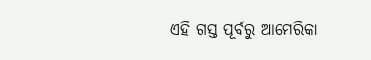ଏହି ଗସ୍ତ ପୂର୍ବରୁ ଆମେରିକା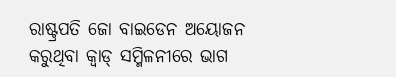ରାଷ୍ଟ୍ରପତି ଜୋ ବାଇଡେନ ଅୟୋଜନ କରୁଥିବା କ୍ୱାଡ୍ ସମ୍ମିଳନୀରେ ଭାଗ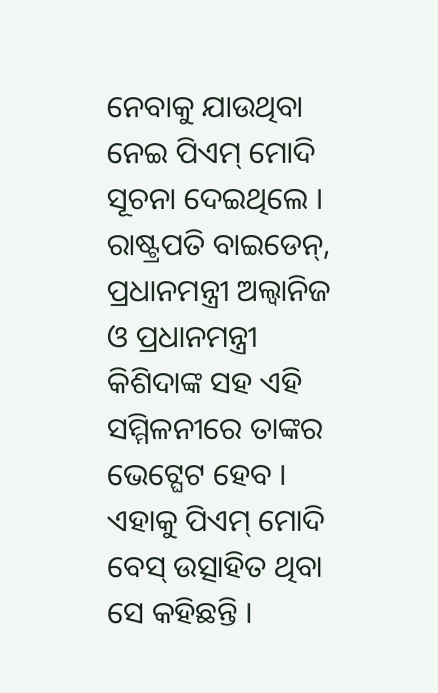ନେବାକୁ ଯାଉଥିବା ନେଇ ପିଏମ୍ ମୋଦି ସୂଚନା ଦେଇଥିଲେ । ରାଷ୍ଟ୍ରପତି ବାଇଡେନ୍, ପ୍ରଧାନମନ୍ତ୍ରୀ ଅଲ୍ୱାନିଜ ଓ ପ୍ରଧାନମନ୍ତ୍ରୀ କିଶିଦାଙ୍କ ସହ ଏହି ସମ୍ମିଳନୀରେ ତାଙ୍କର ଭେଟ୍ଘେଟ ହେବ । ଏହାକୁ ପିଏମ୍ ମୋଦି ବେସ୍ ଉତ୍ସାହିତ ଥିବା ସେ କହିଛନ୍ତି ।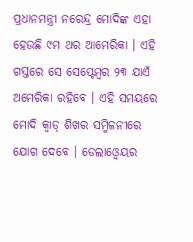ପ୍ରଧାନମନ୍ତ୍ରୀ ନରେନ୍ଦ୍ର ମୋଦିଙ୍କ ଏହା ହେଉଛି ୯ମ ଥର ଆମେରିକା । ଏହି ଗସ୍ତରେ ସେ ସେପ୍ଟେମ୍ବର ୨୩ ଯାଏଁ ଅମେରିକା ରହିବେ । ଏହି ସମୟରେ ମୋଦି କ୍ୱାଡ୍ ଶିଖର ସମ୍ମିଳନୀରେ ଯୋଗ ଦେବେ । ଡେଲାଓ୍ୱେୟର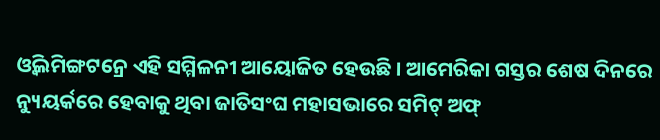ଓ୍ୱିଲମିଙ୍ଗଟନ୍ରେ ଏହି ସମ୍ମିଳନୀ ଆୟୋଜିତ ହେଉଛି । ଆମେରିକା ଗସ୍ତର ଶେଷ ଦିନରେ ନ୍ୟୁୟର୍କରେ ହେବାକୁ ଥିବା ଜାତିସଂଘ ମହାସଭାରେ ସମିଟ୍ ଅଫ୍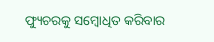ଫ୍ୟୁଚରକୁ ସମ୍ବୋଧିତ କରିବାର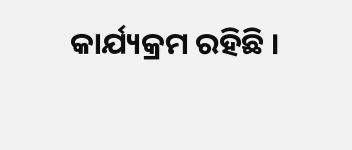କାର୍ଯ୍ୟକ୍ରମ ରହିଛି ।